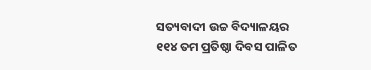ସତ୍ୟବାଦୀ ଉଚ୍ଚ ବିଦ୍ୟାଳୟର ୧୧୪ ତମ ପ୍ରତିଷ୍ଠା ଦିବସ ପାଳିତ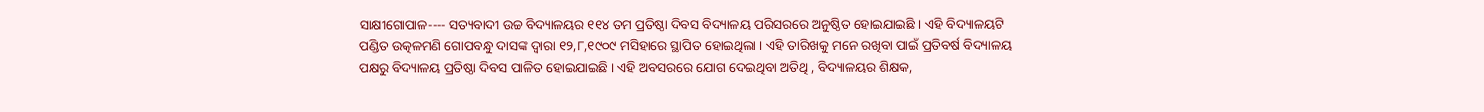ସାକ୍ଷୀଗୋପାଳ---- ସତ୍ୟବାଦୀ ଉଚ୍ଚ ବିଦ୍ୟାଳୟର ୧୧୪ ତମ ପ୍ରତିଷ୍ଠା ଦିବସ ବିଦ୍ୟାଳୟ ପରିସରରେ ଅନୁଷ୍ଠିତ ହୋଇଯାଇଛି । ଏହି ବିଦ୍ୟାଳୟଟି ପଣ୍ଡିତ ଉତ୍କଳମଣି ଗୋପବନ୍ଧୁ ଦାସଙ୍କ ଦ୍ୱାରା ୧୨,୮,୧୯୦୯ ମସିହାରେ ସ୍ଥାପିତ ହୋଇଥିଲା । ଏହି ତାରିଖକୁ ମନେ ରଖିବା ପାଇଁ ପ୍ରତିବର୍ଷ ବିଦ୍ୟାଳୟ ପକ୍ଷରୁ ବିଦ୍ୟାଳୟ ପ୍ରତିଷ୍ଠା ଦିବସ ପାଳିତ ହୋଇଯାଇଛି । ଏହି ଅବସରରେ ଯୋଗ ଦେଇଥିବା ଅତିଥି , ବିଦ୍ୟାଳୟର ଶିକ୍ଷକ,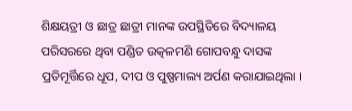ଶିକ୍ଷୟତ୍ରୀ ଓ ଛାତ୍ର ଛାତ୍ରୀ ମାନଙ୍କ ଉପସ୍ଥିତିରେ ବିଦ୍ୟାଳୟ ପରିସରରେ ଥିବା ପଣ୍ଡିତ ଉତ୍କଳମଣି ଗୋପବନ୍ଧୁ ଦାସଙ୍କ ପ୍ରତିମୂର୍ତ୍ତିରେ ଧୂପ, ଦୀପ ଓ ପୁଷ୍ପମାଲ୍ୟ ଅର୍ପଣ କରାଯାଇଥିଲା ।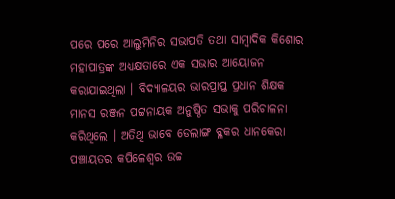ପରେ ପରେ ଆଲୁମିନିର ସଭାପତି ତଥା ସାମ୍ବାଦିକ କିଶୋର ମହାପାତ୍ରଙ୍କ ଅଧ୍ୟକ୍ଷତାରେ ଏକ ସଭାର ଆୟୋଜନ କରାଯାଇଥିଲା । ବିଦ୍ୟାଳୟର ଭାରପ୍ରାପ୍ତ ପ୍ରଧାନ ଶିକ୍ଷକ ମାନସ ରଞ୍ଜନ ପଟ୍ଟନାୟକ ଅନୁଷ୍ଠିତ ସଭାକୁ ପରିଚାଳନା କରିଥିଲେ । ଅତିଥି ଭାବେ ଡେଲାଙ୍ଗ ବ୍ଳକର ଧାନକେରା ପଞ୍ଚାୟତର କପିଳେଶ୍ୱର ଉଚ୍ଚ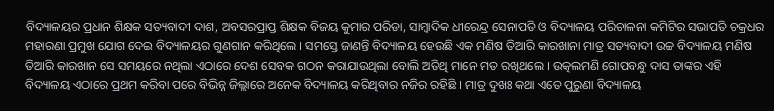ବିଦ୍ୟାଳୟର ପ୍ରଧାନ ଶିକ୍ଷକ ସତ୍ୟବାଦୀ ଦାଶ, ଅବସରପ୍ରାପ୍ତ ଶିକ୍ଷକ ବିଜୟ କୁମାର ପରିଡା, ସାମ୍ବାଦିକ ଧୀରେନ୍ଦ୍ର ସେନାପତି ଓ ବିଦ୍ୟାଳୟ ପରିଚାଳନା କମିଟିର ସଭାପତି ଚକ୍ରଧର ମହାରଣା ପ୍ରମୁଖ ଯୋଗ ଦେଇ ବିଦ୍ୟାଳୟର ଗୁଣଗାନ କରିଥିଲେ । ସମସ୍ତେ ଜାଣନ୍ତି ବିଦ୍ୟାଳୟ ହେଉଛି ଏକ ମଣିଷ ତିଆରି କାରଖାନା ମାତ୍ର ସତ୍ୟବାଦୀ ଉଚ୍ଚ ବିଦ୍ୟାଳୟ ମଣିଷ ତିଆରି କାରଖାନ ସେ ସମୟରେ ନଥିଲା ଏଠାରେ ଦେଶ ସେବକ ଗଠନ କରାଯାଉଥିଲା ବୋଲି ଅତିଥି ମାନେ ମତ ରଖିଥଲେ । ଉତ୍କଲମଣି ଗୋପବନ୍ଧୁ ଦାସ ତାଙ୍କର ଏହି ବିଦ୍ୟାଳୟ ଏଠାରେ ପ୍ରଥମ କରିବା ପରେ ବିଭିନ୍ନ ଜିଲ୍ଲାରେ ଅନେକ ବିଦ୍ୟାଳୟ କରିଥିବାର ନଜିର ରହିଛି । ମାତ୍ର ଦୁଖଃ କଥା ଏତେ ପୁରୁଣା ବିଦ୍ୟାଳୟ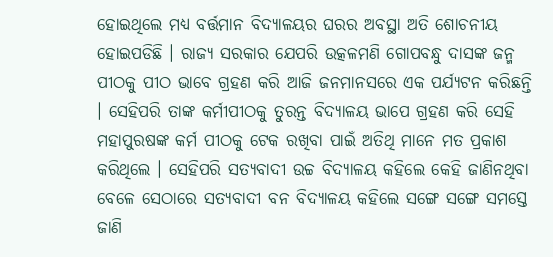ହୋଇଥିଲେ ମଧ୍ୟ ବର୍ତ୍ତମାନ ବିଦ୍ୟାଳୟର ଘରର ଅବସ୍ଥା ଅତି ଶୋଚନୀୟ ହୋଇପଡିଛି । ରାଜ୍ୟ ସରକାର ଯେପରି ଉତ୍କଳମଣି ଗୋପବନ୍ଧୁ ଦାସଙ୍କ ଜନ୍ମ ପୀଠକୁ ପୀଠ ଭାବେ ଗ୍ରହଣ କରି ଆଜି ଜନମାନସରେ ଏକ ପର୍ଯ୍ୟଟନ କରିଛନ୍ତି । ସେହିପରି ତାଙ୍କ କର୍ମୀପୀଠକୁ ତୁରନ୍ତ ବିଦ୍ୟାଳୟ ଭାପେ ଗ୍ରହଣ କରି ସେହି ମହାପୁରଷଙ୍କ କର୍ମ ପୀଠକୁ ଟେକ ରଖିବା ପାଇଁ ଅତିଥି ମାନେ ମତ ପ୍ରକାଶ କରିଥିଲେ । ସେହିପରି ସତ୍ୟବାଦୀ ଉଚ୍ଚ ବିଦ୍ୟାଳୟ କହିଲେ କେହି ଜାଣିନଥିବା ବେଳେ ସେଠାରେ ସତ୍ୟବାଦୀ ବନ ବିଦ୍ୟାଳୟ କହିଲେ ସଙ୍ଗେ ସଙ୍ଗେ ସମସ୍ତେ ଜାଣି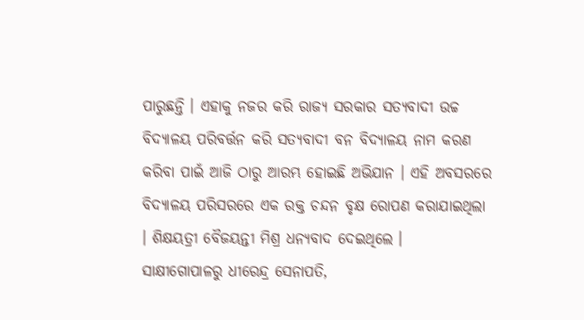ପାରୁଛନ୍ତି । ଏହାକୁ ନଜର କରି ରାଜ୍ୟ ସରକାର ସତ୍ୟବାଦୀ ଉଚ୍ଚ ବିଦ୍ୟାଳୟ ପରିବର୍ତ୍ତନ କରି ସତ୍ୟବାଦୀ ବନ ବିଦ୍ୟାଳୟ ନାମ କରଣ କରିବା ପାଇଁ ଆଜି ଠାରୁ ଆରମ୍ଭ ହୋଇଛି ଅଭିଯାନ । ଏହି ଅବସରରେ ବିଦ୍ୟାଳୟ ପରିସରରେ ଏକ ରକ୍ତ ଚନ୍ଦନ ବୃକ୍ଷ ରୋପଣ କରାଯାଇଥିଲା । ଶିକ୍ଷୟତ୍ରୀ ବୈଜୟନ୍ତୀ ମିଶ୍ର ଧନ୍ୟବାଦ ଦେଇଥିଲେ ।
ସାକ୍ଷୀଗୋପାଳରୁ ଧୀରେନ୍ଦ୍ର ସେନାପତି,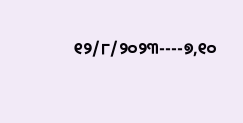୧୨/୮/୨୦୨୩----୭,୧୦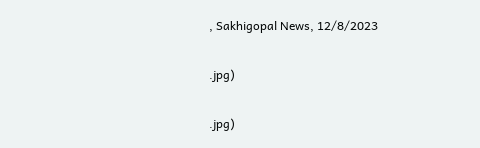, Sakhigopal News, 12/8/2023

.jpg)

.jpg)